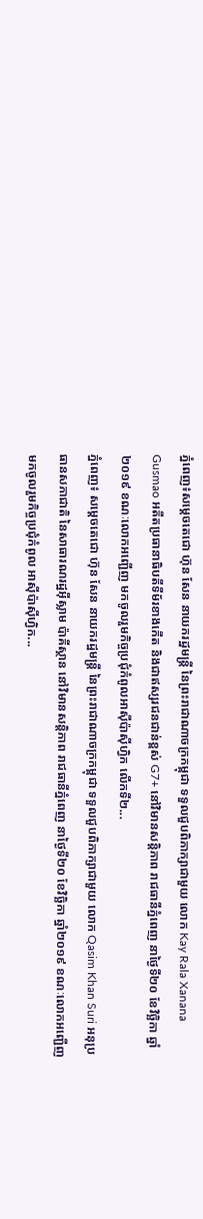ភ្នំពេញ៖សម្តេចតេជោ ហ៊ុន សែន នាយករដ្ឋមន្រ្តី នៃព្រះរាជាណាចក្រកម្ពុជា ទទួលជួបពិភាក្សាជាមួយ លោក Kay Rala Xanana Gusmao អតីតប្រធានាធិបតីទីម័រខាងកើត និងជាឥស្សរជនជាន់ខ្ពស់ G7+ នៅវិមានសន្តិភាព រាជធានីភ្នំពេញ នាថ្ងៃទី២០ ខែវិច្ឆិកា ឆ្នាំ២០១៩ ខណៈលោកអញ្ជើញ មកចូលរួមកិច្ចប្រជុំកំពូលអាស៊ីប៉ាស៊ីហ្វិក លើកទី២...
ភ្នំពេញ៖ សម្តេចតេជោ ហ៊ុន សែន នាយករដ្ឋមន្រ្តី នៃព្រះរាជាណាចក្រកម្ពុជា ទទួលជួបពិភាក្សាជាមួយ លោក Qasim Khan Suri អនុប្រធានសភាជាតិ នៃសាធារណរដ្ឋអ៊ីស្លាម ប៉ាគីស្ថាន នៅវិមានសន្តិភាព រាជធានីភ្នំពេញ នាថ្ងៃទី២០ ខែវិច្ឆិកា ឆ្នាំ២០១៩ ខណៈលោកអញ្ជើញ មកចូលរួមកិច្ចប្រជុំកំពូល អាស៊ីប៉ាស៊ីហ្វិក...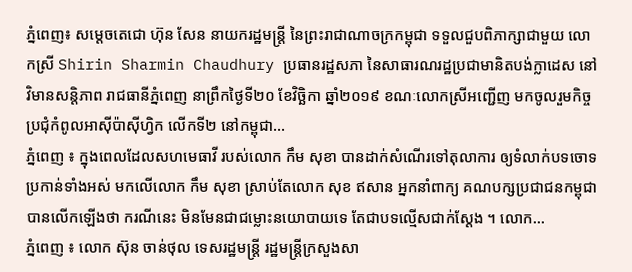ភ្នំពេញ៖ សម្តេចតេជោ ហ៊ុន សែន នាយករដ្ឋមន្រ្តី នៃព្រះរាជាណាចក្រកម្ពុជា ទទួលជួបពិភាក្សាជាមួយ លោកស្រី Shirin Sharmin Chaudhury ប្រធានរដ្ឋសភា នៃសាធារណរដ្ឋប្រជាមានិតបង់ក្លាដេស នៅវិមានសន្តិភាព រាជធានីភ្នំពេញ នាព្រឹកថ្ងៃទី២០ ខែវិច្ឆិកា ឆ្នាំ២០១៩ ខណៈលោកស្រីអញ្ជើញ មកចូលរួមកិច្ចប្រជុំកំពូលអាស៊ីប៉ាស៊ីហ្វិក លើកទី២ នៅកម្ពុជា...
ភ្នំពេញ ៖ ក្នុងពេលដែលសហមេធាវី របស់លោក កឹម សុខា បានដាក់សំណើរទៅតុលាការ ឲ្យទំលាក់បទចោទប្រកាន់ទាំងអស់ មកលើលោក កឹម សុខា ស្រាប់តែលោក សុខ ឥសាន អ្នកនាំពាក្យ គណបក្សប្រជាជនកម្ពុជា បានលើកឡើងថា ករណីនេះ មិនមែនជាជម្លោះនយោបាយទេ តែជាបទល្មើសជាក់ស្តែង ។ លោក...
ភ្នំពេញ ៖ លោក ស៊ុន ចាន់ថុល ទេសរដ្ឋមន្ដ្រី រដ្ឋមន្ដ្រីក្រសួងសា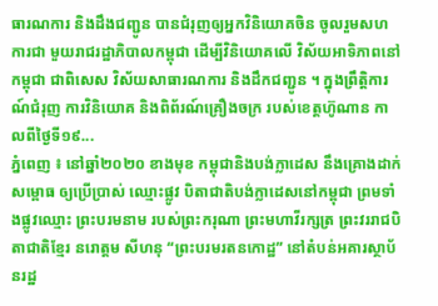ធារណការ និងដឹងជញ្ជូន បានជំរុញឲ្យអ្នកវិនិយោគចិន ចូលរួមសហការជា មួយរាជរដ្ឋាភិបាលកម្ពុជា ដើម្បីវិនិយោគលើ វិស័យអាទិភាពនៅកម្ពុជា ជាពិសេស វិស័យសាធារណការ និងដឹកជញ្ជូន ។ ក្នុងព្រឹត្តិការណ៍ជំរុញ ការវិនិយោគ និងពិព័រណ៍គ្រឿងចក្រ របស់ខេត្តហ៊ូណាន កាលពីថ្ងៃទី១៩...
ភ្នំពេញ ៖ នៅឆ្នាំ២០២០ ខាងមុខ កម្ពុជានិងបង់ក្លាដេស នឹងគ្រោងដាក់សម្ពោធ ឲ្យប្រើប្រាស់ ឈ្មោះផ្លូវ បិតាជាតិបង់ក្លាដេសនៅកម្ពុជា ព្រមទាំងផ្លូវឈ្មោះ ព្រះបរមនាម របស់ព្រះករុណា ព្រះមហាវីរក្សត្រ ព្រះវររាជបិតាជាតិខ្មែរ នរោត្តម សីហនុ “ព្រះបរមរតនកោដ្ឋ” នៅតំបន់អគារស្ថាប័នរដ្ឋ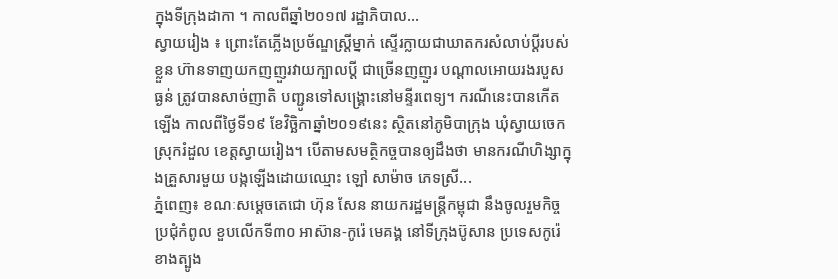ក្នុងទីក្រុងដាកា ។ កាលពីឆ្នាំ២០១៧ រដ្ឋាភិបាល...
ស្វាយរៀង ៖ ព្រោះតែភ្លើងប្រច័ណ្ឌស្ត្រីម្នាក់ ស្ទើរក្លាយជាឃាតករសំលាប់ប្តីរបស់ខ្លួន ហ៊ានទាញយកញញួរវាយក្បាលប្តី ជាច្រើនញញួរ បណ្តាលអោយរងរបួសធ្ងន់ ត្រូវបានសាច់ញាតិ បញ្ជូនទៅសង្គ្រោះនៅមន្ទីរពេទ្យ។ ករណីនេះបានកើតឡើង កាលពីថ្ងៃទី១៩ ខែវិច្ឆិកាឆ្នាំ២០១៩នេះ ស្ថិតនៅភូមិបាក្រុង ឃុំស្វាយចេក ស្រុករំដួល ខេត្តស្វាយរៀង។ បើតាមសមត្ថិកច្ចបានឲ្យដឹងថា មានករណីហិង្សាក្នុងគ្រួសារមួយ បង្កឡើងដោយឈ្មោះ ឡៅ សាម៉ាច ភេទស្រី...
ភ្នំពេញ៖ ខណៈសម្តេចតេជោ ហ៊ុន សែន នាយករដ្ឋមន្រ្តីកម្ពុជា នឹងចូលរួមកិច្ចប្រជុំកំពូល ខួបលើកទី៣០ អាស៊ាន-កូរ៉េ មេគង្គ នៅទីក្រុងប៊ូសាន ប្រទេសកូរ៉េខាងត្បូង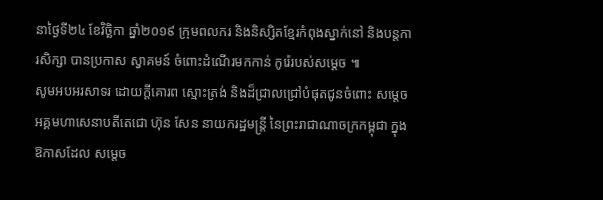នាថ្ងៃទី២៤ ខែវិច្ឆិកា ឆ្នាំ២០១៩ ក្រុមពលករ និងនិស្សិតខ្មែរកំពុងស្នាក់នៅ និងបន្តការសិក្សា បានប្រកាស ស្វាគមន៍ ចំពោះដំណើរមកកាន់ កូរ៉េរបស់សម្តេច ៕
សូមអបអរសាទរ ដោយក្តីគោរព ស្មោះត្រង់ និងដ៏ជ្រាលជ្រៅបំផុតជូនចំពោះ សម្តេចអគ្គមហាសេនាបតីតេជោ ហ៊ុន សែន នាយករដ្ឋមន្ត្រី នៃព្រះរាជាណាចក្រកម្ពុជា ក្នុងឱកាសដែល សម្តេច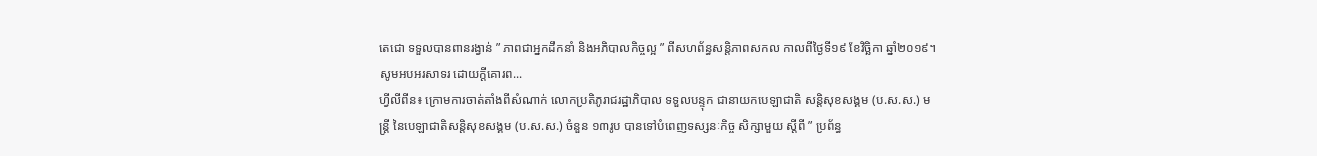តេជោ ទទួលបានពានរង្វាន់ ” ភាពជាអ្នកដឹកនាំ និងអភិបាលកិច្ចល្អ ” ពីសហព័ន្ធសន្តិភាពសកល កាលពីថ្ងៃទី១៩ ខែវិច្ឆិកា ឆ្នាំ២០១៩។ សូមអបអរសាទរ ដោយក្តីគោរព...
ហ្វីលីពីន៖ ក្រោមការចាត់តាំងពីសំណាក់ លោកប្រតិភូរាជរដ្ឋាភិបាល ទទួលបន្ទុក ជានាយកបេឡាជាតិ សន្តិសុខសង្គម (ប.ស.ស.) មន្ត្រី នៃបេឡាជាតិសន្តិសុខសង្គម (ប.ស.ស.) ចំនួន ១៣រូប បានទៅបំពេញទស្សនៈកិច្ច សិក្សាមួយ ស្តីពី ” ប្រព័ន្ធ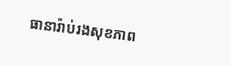ធានារ៉ាប់រងសុខភាព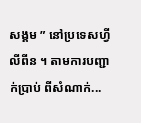សង្គម ” នៅប្រទេសហ្វីលីពីន ។ តាមការបញ្ជាក់ប្រាប់ ពីសំណាក់...